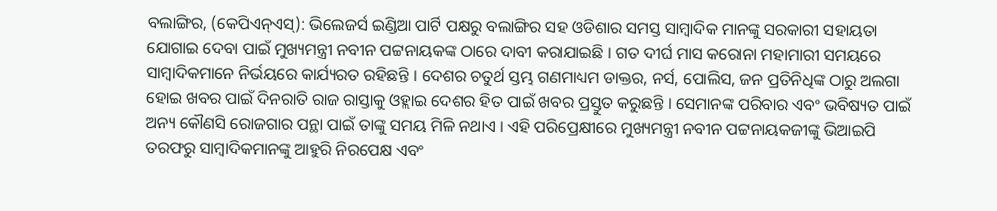ବଲାଙ୍ଗିର, (କେପିଏନ୍ଏସ୍): ଭିଲେଜର୍ସ ଇଣ୍ଡିଆ ପାର୍ଟି ପକ୍ଷରୁ ବଲାଙ୍ଗିର ସହ ଓଡିଶାର ସମସ୍ତ ସାମ୍ବାଦିକ ମାନଙ୍କୁ ସରକାରୀ ସହାୟତା ଯୋଗାଇ ଦେବା ପାଇଁ ମୁଖ୍ୟମନ୍ତ୍ରୀ ନବୀନ ପଟ୍ଟନାୟକଙ୍କ ଠାରେ ଦାବୀ କରାଯାଇଛି । ଗତ ଦୀର୍ଘ ମାସ କରୋନା ମହାମାରୀ ସମୟରେ ସାମ୍ବାଦିକମାନେ ନିର୍ଭୟରେ କାର୍ଯ୍ୟରତ ରହିଛନ୍ତି । ଦେଶର ଚତୁର୍ଥ ସ୍ତମ୍ଭ ଗଣମାଧ୍ୟମ ଡାକ୍ତର, ନର୍ସ, ପୋଲିସ, ଜନ ପ୍ରତିନିଧିଙ୍କ ଠାରୁ ଅଲଗା ହୋଇ ଖବର ପାଇଁ ଦିନରାତି ରାଜ ରାସ୍ତାକୁ ଓହ୍ଲାଇ ଦେଶର ହିତ ପାଇଁ ଖବର ପ୍ରସ୍ତୁତ କରୁଛନ୍ତି । ସେମାନଙ୍କ ପରିବାର ଏବଂ ଭବିଷ୍ୟତ ପାଇଁ ଅନ୍ୟ କୌଣସି ରୋଜଗାର ପନ୍ଥା ପାଇଁ ତାଙ୍କୁ ସମୟ ମିଳି ନଥାଏ । ଏହି ପରିପ୍ରେକ୍ଷୀରେ ମୁଖ୍ୟମନ୍ତ୍ରୀ ନବୀନ ପଟ୍ଟନାୟକଜୀଙ୍କୁ ଭିଆଇପି ତରଫରୁ ସାମ୍ବାଦିକମାନଙ୍କୁ ଆହୁରି ନିରପେକ୍ଷ ଏବଂ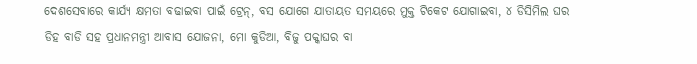ଦେଶସେବାରେ କାର୍ଯ୍ୟ କ୍ଷମତା ବଢାଇବା ପାଇଁ ଟ୍ରେନ୍, ବସ ଯୋଗେ ଯାତାୟତ ସମୟରେ ମୁକ୍ତ ଟିକେଟ ଯୋଗାଇବା, ୪ ଡିସିମିଲ ଘର ଡିହ ବାଡି ସହ ପ୍ରଧାନମନ୍ତ୍ରୀ ଆବାସ ଯୋଜନା, ମୋ କୁଡିଆ, ବିଜୁ ପକ୍କାଘର ବା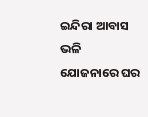ଇନ୍ଦିରା ଆବାସ ଭଳି ଯୋଜନାରେ ଘର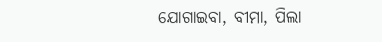ଯୋଗାଇବା, ବୀମା, ପିଲା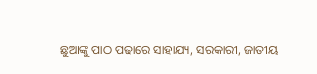ଛୁଆଙ୍କୁ ପାଠ ପଢାରେ ସାହାଯ୍ୟ, ସରକାରୀ, ଜାତୀୟ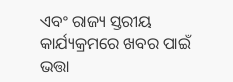ଏବଂ ରାଜ୍ୟ ସ୍ତରୀୟ କାର୍ଯ୍ୟକ୍ରମରେ ଖବର ପାଇଁ ଭତ୍ତା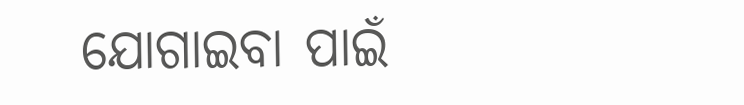ଯୋଗାଇବା ପାଇଁ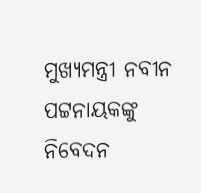ମୁଖ୍ୟମନ୍ତ୍ରୀ ନବୀନ ପଟ୍ଟନାୟକଙ୍କୁ ନିବେଦନ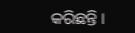କରିଛନ୍ତି ।